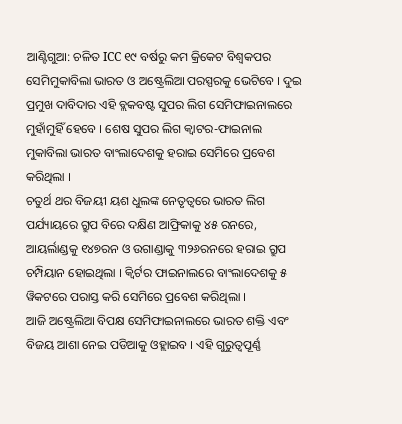ଆଣ୍ଟିଗୁଆ: ଚଳିତ ICC ୧୯ ବର୍ଷରୁ କମ କ୍ରିକେଟ ବିଶ୍ବକପର ସେମିମୁକାବିଲା ଭାରତ ଓ ଅଷ୍ଟ୍ରେଲିଆ ପରସ୍ପରକୁ ଭେଟିବେ । ଦୁଇ ପ୍ରମୁଖ ଦାବିଦାର ଏହି ବ୍ଲକବଷ୍ଟ ସୁପର ଲିଗ ସେମିଫାଇନାଲରେ ମୁହାଁମୁହିଁ ହେବେ । ଶେଷ ସୁପର ଲିଗ କ୍ବାଟର-ଫାଇନାଲ ମୁକାବିଲା ଭାରତ ବାଂଲାଦେଶକୁ ହରାଇ ସେମିରେ ପ୍ରବେଶ କରିଥିଲା ।
ଚତୁର୍ଥ ଥର ବିଜୟୀ ୟଶ ଧୁଲଙ୍କ ନେତୃତ୍ବରେ ଭାରତ ଲିଗ ପର୍ଯ୍ୟାୟରେ ଗ୍ରୁପ ବିରେ ଦକ୍ଷିଣ ଆଫ୍ରିକାକୁ ୪୫ ରନରେ, ଆୟର୍ଲାଣ୍ଡକୁ ୧୪୭ରନ ଓ ଉଗାଣ୍ଡାକୁ ୩୨୬ରନରେ ହରାଇ ଗ୍ରୁପ ଚମ୍ପିୟାନ ହୋଇଥିଲା । କ୍ବିର୍ଟର ଫାଇନାଲରେ ବାଂଲାଦେଶକୁ ୫ ୱିକଟରେ ପରାସ୍ତ କରି ସେମିରେ ପ୍ରବେଶ କରିଥିଲା ।
ଆଜି ଅଷ୍ଟ୍ରେଲିଆ ବିପକ୍ଷ ସେମିଫାଇନାଲରେ ଭାରତ ଶକ୍ତି ଏବଂ ବିଜୟ ଆଶା ନେଇ ପଡିଆକୁ ଓହ୍ଲାଇବ । ଏହି ଗୁରୁତ୍ବପୂର୍ଣ୍ଣ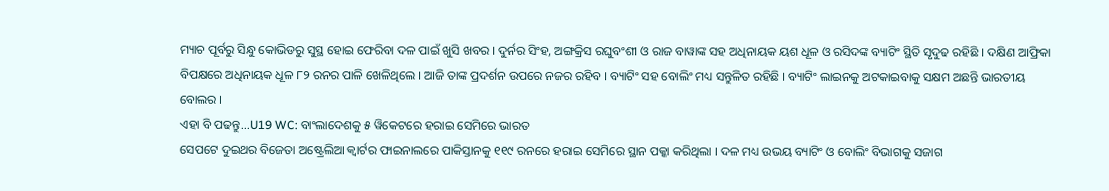ମ୍ୟାଚ ପୂର୍ବରୁ ସିନ୍ଧୁ କୋଭିଡରୁ ସୁସ୍ଥ ହୋଇ ଫେରିବା ଦଳ ପାଇଁ ଖୁସି ଖବର । ଦୁର୍ନର ସିଂହ, ଅଙ୍ଗକ୍ରିସ ରଘୁବଂଶୀ ଓ ରାଜ ବାୱାଙ୍କ ସହ ଅଧିନାୟକ ୟଶ ଧୂଳ ଓ ରସିଦଙ୍କ ବ୍ୟାଟିଂ ସ୍ଥିତି ସୃଦୁଢ ରହିଛି । ଦକ୍ଷିଣ ଆଫ୍ରିକା ବିପକ୍ଷରେ ଅଧିନାୟକ ଧୂଳ ୮୨ ରନର ପାଳି ଖେଳିଥିଲେ । ଆଜି ତାଙ୍କ ପ୍ରଦର୍ଶନ ଉପରେ ନଜର ରହିବ । ବ୍ୟାଟିଂ ସହ ବୋଲିଂ ମଧ୍ୟ ସନ୍ତୁଳିତ ରହିଛି । ବ୍ୟାଟିଂ ଲାଇନକୁ ଅଟକାଇବାକୁ ସକ୍ଷମ ଅଛନ୍ତି ଭାରତୀୟ ବୋଲର ।
ଏହା ବି ପଢନ୍ତୁ...U19 WC: ବାଂଲାଦେଶକୁ ୫ ୱିକେଟରେ ହରାଇ ସେମିରେ ଭାରତ
ସେପଟେ ଦୁଇଥର ବିଜେତା ଅଷ୍ଟ୍ରେଲିଆ କ୍ବାର୍ଟର ଫାଇନାଲରେ ପାକିସ୍ତାନକୁ ୧୧୯ ରନରେ ହରାଇ ସେମିରେ ସ୍ଥାନ ପକ୍କା କରିଥିଲା । ଦଳ ମଧ୍ୟ ଉଭୟ ବ୍ୟାଟିଂ ଓ ବୋଲିଂ ବିଭାଗକୁ ସଜାଗ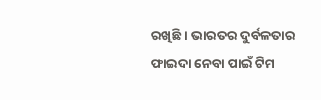ରଖିଛି । ଭାରତର ଦୁର୍ବଳତାର ଫାଇଦା ନେବା ପାଇଁ ଟିମ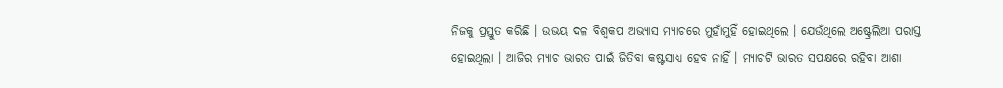ନିଜକୁ ପ୍ରସ୍ତୁତ କରିଛି । ଉଭୟ ଦଳ ବିଶ୍ବକପ ଅଭ୍ୟାସ ମ୍ୟାଚରେ ମୁହାଁମୁହିଁ ହୋଇଥିଲେ । ଯେଉଁଥିଲେ ଅଷ୍ଟ୍ରେଲିଆ ପରାସ୍ତ ହୋଇଥିଲା । ଆଜିର ମ୍ୟାଚ ଭାରତ ପାଇଁ ଜିତିବା କଷ୍ଟସାଧ୍ୟ ହେବ ନାହିଁ । ମ୍ୟାଚଟି ଭାରତ ସପକ୍ଷରେ ରହିବା ଆଶା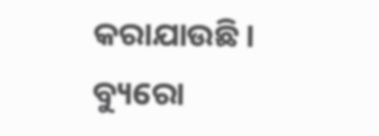କରାଯାଉଛି ।
ବ୍ୟୁରୋ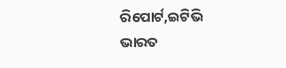ରିପୋର୍ଟ,ଇଟିଭି ଭାରତ